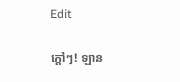Edit

ក្ដៅៗ! ឡាន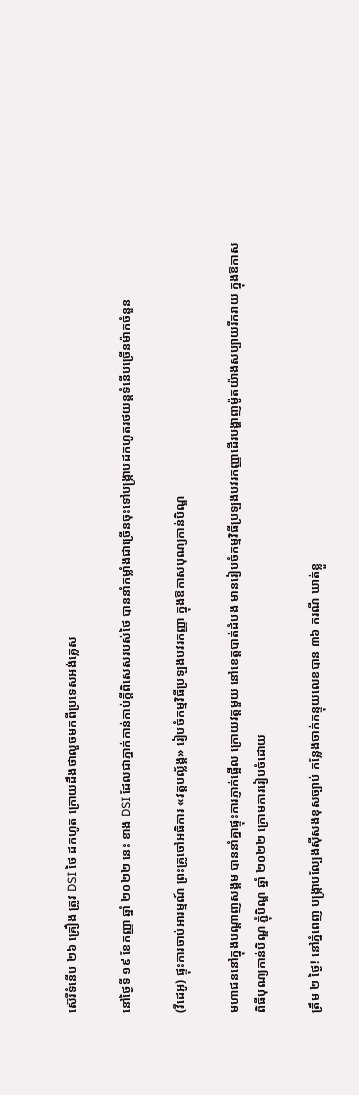ស៊េរីទំនើប ២៦ គ្រឿង ត្រូវ DSI ថៃ ដកហូត ក្រោយដឹងថាលួចមកពីប្រទេសអង់គ្លេស

នៅថ្ងៃទី ១៩ ខែកញ្ញា ឆ្នាំ ២០២២ នេះ ខាង DSI ដែលជាភ្នាក់កាន់កាប់ក្តីពិសេសរបស់ថៃ បាននាំកម្លាំងជាច្រើនចុះទៅបង្រ្កាបដកហូតរថយន្តទំនើបច្រើនម៉ាកចំនួន

(វីដេអូ) ផ្ទុះការចាប់អារម្មណ៍ ព្រះគ្រូចៅអធិការ «វត្តបល្ល័ង្គ» រៀបចំកម្មវិធីប្រឡងបវរកញ្ញា ក្នុងឱកាសបុណ្យកាន់បិណ្ឌ

មហាជននៅក្នុងបណ្ដាញសង្គម បាននាំគ្នាផ្ទុះការភ្ញាក់ផ្អើល ក្រោយវត្តមួយ នៅខេត្តបាត់ដំបង មានរៀបចំកម្មវិធីប្រឡងបវរកញ្ញាដើរបង្ហាញម៉ូតយ៉ាងសប្បាយរីករាយ ក្នុងឱកាសពិធីបុណ្យកាន់បិណ្ឌ ភ្ជុំបិណ្ឌ ឆ្នាំ ២០២២ ក្រោមការរៀបចំដោយ

ត្រឹម ២ ថ្ងៃ! នៅភ្នំពេញ បង្ក្រាបល្បែងស៊ីសងខុសច្បាប់ កន្លែងចាក់កន្ទុយលេខបាន ៣៦ ករណី ឃាត់ខ្លួ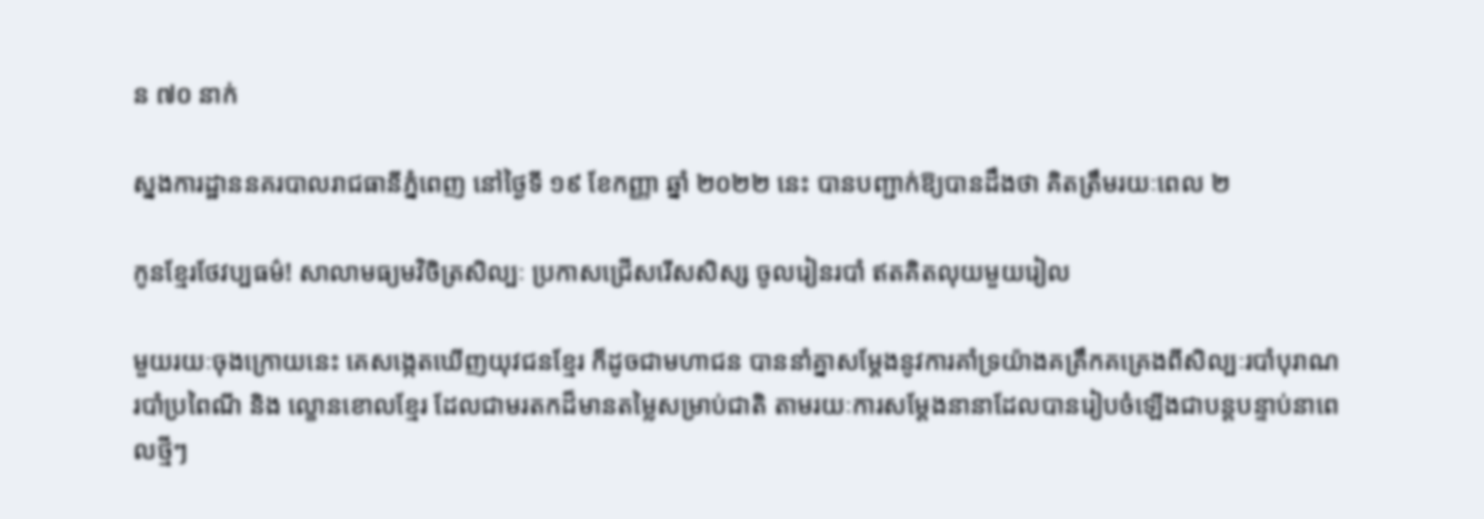ន ៧០ នាក់

ស្នងការដ្ឋាននគរបាលរាជធានីភ្នំពេញ នៅថ្ងៃទី ១៩ ខែកញ្ញា ឆ្នាំ ២០២២ នេះ បានបញ្ជាក់ឱ្យបានដឹងថា គិតត្រឹមរយៈពេល ២

កូនខ្មែរថែវប្បធម៌! សាលាមធ្យមវិចិត្រសិល្បៈ ប្រកាសជ្រើសរើសសិស្ស ចូលរៀនរបាំ ឥតគិតលុយមួយរៀល

មួយរយៈចុងក្រោយនេះ គេសង្កេតឃើញយុវជនខ្មែរ ក៏ដូចជាមហាជន បាននាំគ្នាសម្ដែងនូវការគាំទ្រយ៉ាងគគ្រឹកគគ្រេងពីសិល្បៈរបាំបុរាណ របាំប្រពៃណី និង ល្ខោនខោលខ្មែរ ដែលជាមរតកដ៏មានតម្លៃសម្រាប់ជាតិ តាមរយៈការសម្ដែងនានាដែលបានរៀបចំឡើងជាបន្តបន្ទាប់នាពេលថ្មីៗ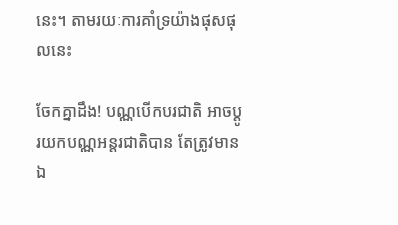នេះ។ តាមរយៈការគាំទ្រយ៉ាងផុសផុលនេះ

ចែកគ្នាដឹង! បណ្ណបើកបរជាតិ អាចប្ដូរយកបណ្ណអន្តរជាតិបាន តែត្រូវមានឯ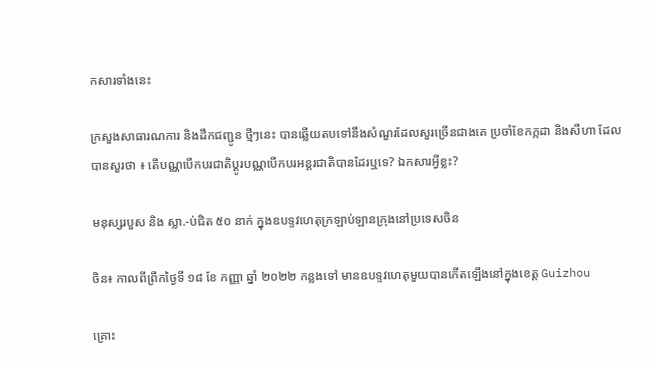កសារទាំងនេះ

ក្រសួងសាធារណការ និងដឹកជញ្ជូន ថ្មីៗនេះ បានឆ្លើយតបទៅនឹងសំណួរដែលសួរច្រើនជាងគេ ប្រចាំខែកក្កដា និងសីហា ដែលបានសួរថា ៖ តើបណ្ណបើកបរជាតិប្ដូរបណ្ណបើកបរអន្តរជាតិបានដែរឬទេ? ឯកសារអ្វីខ្លះ?

មនុស្សរបួស និង ស្លា.-ប់ជិត ៥០ នាក់ ក្នុងឧបទ្ទវហេតុក្រឡាប់ឡានក្រុងនៅប្រទេសចិន

ចិន៖ កាលពីព្រឹកថ្ងៃទី ១៨ ខែ កញ្ញា ឆ្នាំ ២០២២ កន្លងទៅ មានឧបទ្ទវហេតុមួយបានកើតឡើងនៅក្នុងខេត្ត Guizhou

គ្រោះ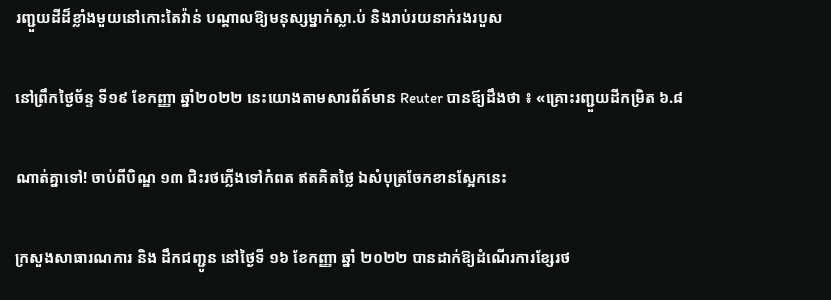រញ្ជួយដីដ៏ខ្លាំងមួយនៅកោះតៃវ៉ាន់ បណ្ដាលឱ្យមនុស្សម្នាក់ស្លា.ប់ និងរាប់រយនាក់រងរបួស

នៅព្រឹកថ្ងៃច័ន្ទ ទី១៩ ខែកញ្ញា ឆ្នាំ២០២២ នេះយោងតាមសារព័ត៍មាន Reuter បានឪ្យដឹងថា ៖ «គ្រោះរញ្ជួយដីកម្រិត ៦.៨

ណាត់គ្នាទៅ! ចាប់ពីបិណ្ឌ ១៣ ជិះរថភ្លើងទៅកំពត ឥតគិតថ្លៃ ឯសំបុត្រចែកខានស្អែកនេះ

ក្រសួងសាធារណការ និង ដឹកជញ្ជូន នៅថ្ងៃទី ១៦ ខែកញ្ញា ឆ្នាំ ២០២២ បានដាក់ឱ្យដំណើរការខ្សែរថ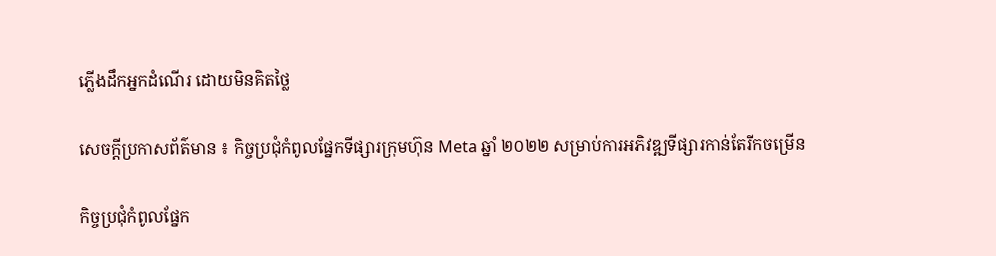ភ្លើងដឹកអ្នកដំណើរ ដោយមិនគិតថ្លៃ

សេចក្តីប្រកាសព័ត៌មាន ៖ កិច្ចប្រជុំកំពូលផ្នែកទីផ្សារក្រុមហ៊ុន Meta ឆ្នាំ ២០២២ សម្រាប់ការអភិវឌ្ឍទីផ្សារកាន់តែរីកចម្រើន

កិច្ចប្រជុំកំពូលផ្នែក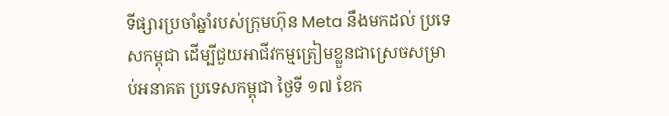ទីផ្សារប្រចាំឆ្នាំរបស់ក្រុមហ៊ុន Meta នឹងមកដល់ ប្រទេសកម្ពុជា ដើម្បីជួយអាជីវកម្មត្រៀមខ្លួនជាស្រេចសម្រាប់អនាគត ប្រទេសកម្ពុជា ថ្ងៃទី ១៧ ខែក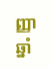ញ្ញា ឆ្នាំ